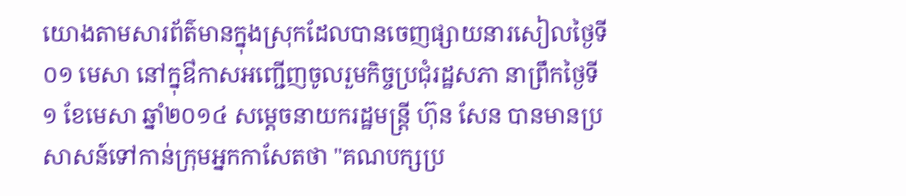យោងតាមសារព័ត៌មានក្នុងស្រុកដែលបានចេញផ្សាយនារសៀលថ្ងៃទី០១ មេសា នៅក្នុឳកាសអញ្ជើញចូលរួមកិច្ចប្រជុំរដ្ឋសភា នាព្រឹកថ្ងៃទី១ ខែមេសា ឆ្នាំ២០១៤ សម្តេចនាយករដ្ឋមន្ត្រី ហ៊ុន សែន បានមានប្រសាសន៍ទៅកាន់ក្រុមអ្នកកាសែតថា "គណបក្សប្រ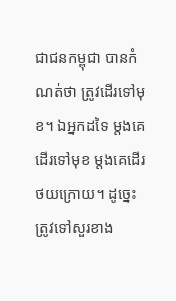ជាជនកម្ពុជា បានកំណត់ថា ត្រូវដើរទៅមុខ។ ឯអ្នកដទៃ ម្តងគេដើរទៅមុខ ម្តងគេដើរថយក្រោយ។ ដូច្នេះត្រូវទៅសួរខាង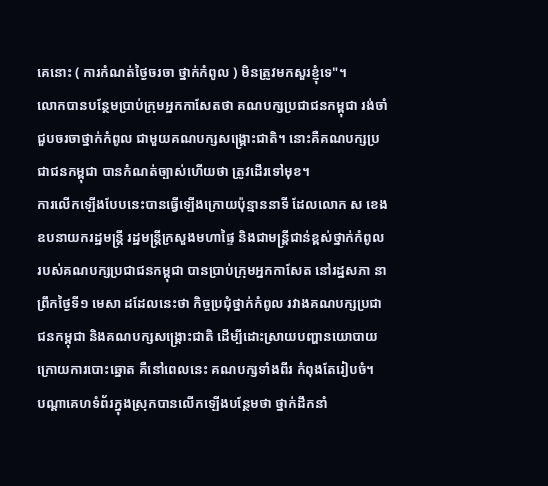គេនោះ ( ការកំណត់ថ្ងៃចរចា ថ្នាក់កំពូល ) មិនត្រូវមកសួរខ្ញុំទេ"។
លោកបានបន្ថែមប្រាប់ក្រុមអ្នកកាសែតថា គណបក្សប្រជាជនកម្ពុជា រង់ចាំជួបចរចាថ្នាក់កំពូល ជាមួយគណបក្សសង្គ្រោះជាតិ។ នោះគឺគណបក្សប្រជាជនកម្ពុជា បានកំណត់ច្បាស់ហើយថា ត្រូវដើរទៅមុខ។
ការលើកឡើងបែបនេះបានធ្វើឡើងក្រោយប៉ុន្មាននាទី ដែលលោក ស ខេង ឧបនាយករដ្ឋមន្ត្រី រដ្ឋមន្ត្រីក្រសួងមហាផ្ទៃ និងជាមន្ត្រីជាន់ខ្ពស់ថ្នាក់កំពូល របស់គណបក្សប្រជាជនកម្ពុជា បានប្រាប់ក្រុមអ្នកកាសែត នៅរដ្ឋសភា នាព្រឹកថ្ងៃទី១ មេសា ដដែលនេះថា កិច្ចប្រជុំថ្នាក់កំពូល រវាងគណបក្សប្រជាជនកម្ពុជា និងគណបក្សសង្គ្រោះជាតិ ដើម្បីដោះស្រាយបញ្ហានយោបាយ ក្រោយការបោះឆ្នោត គឺនៅពេលនេះ គណបក្សទាំងពីរ កំពុងតែរៀបចំ។
បណ្តាគេហទំព័រក្នុងស្រុកបានលើកឡើងបន្ថែមថា ថ្នាក់ដឹកនាំ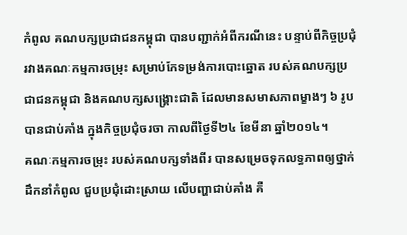កំពូល គណបក្សប្រជាជនកម្ពុជា បានបញ្ជាក់អំពីករណីនេះ បន្ទាប់ពីកិច្ចប្រជុំ រវាងគណៈកម្មការចម្រុះ សម្រាប់កែទម្រង់ការបោះឆ្នោត របស់គណបក្សប្រជាជនកម្ពុជា និងគណបក្សសង្គ្រោះជាតិ ដែលមានសមាសភាពម្ខាងៗ ៦ រូប បានជាប់គាំង ក្នុងកិច្ចប្រជុំចរចា កាលពីថ្ងៃទី២៤ ខែមីនា ឆ្នាំ២០១៤។
គណៈកម្មការចម្រុះ របស់គណបក្សទាំងពីរ បានសម្រេចទុកលទ្ធភាពឲ្យថ្នាក់ដឹកនាំកំពូល ជួបប្រជុំដោះស្រាយ លើបញ្ហាជាប់គាំង គឺ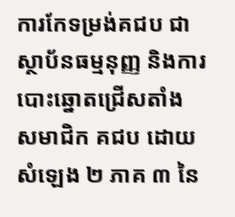ការកែទម្រង់គជប ជាស្ថាប័នធម្មនុញ្ញ និងការបោះឆ្នោតជ្រើសតាំង សមាជិក គជប ដោយសំឡេង ២ ភាគ ៣ នៃ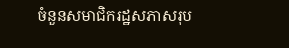ចំនួនសមាជិករដ្ឋសភាសរុប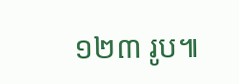១២៣ រូប៕